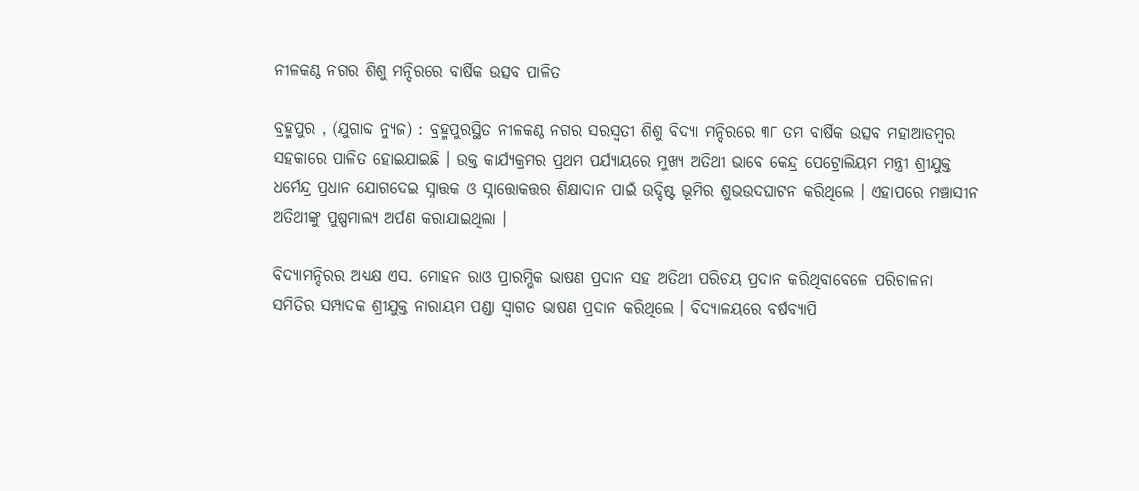ନୀଳକଣ୍ଠ ନଗର ଶିଶୁ ମନ୍ଦିରରେ ବାର୍ଷିକ ଉତ୍ସବ ପାଳିତ

ବ୍ରହ୍ମପୁର , (ଯୁଗାବ୍ଦ ନ୍ୟୁଜ) : ବ୍ରହ୍ମପୁରସ୍ଥିତ ନୀଳକଣ୍ଠ ନଗର ସରସ୍ୱତୀ ଶିଶୁ ବିଦ୍ୟା ମନ୍ଦିରରେ ୩୮ ତମ ବାର୍ଷିକ ଉତ୍ସବ ମହାଆଡମ୍ବର ସହକାରେ ପାଳିତ ହୋଇଯାଇଛି । ଉକ୍ତ କାର୍ଯ୍ୟକ୍ରମର ପ୍ରଥମ ପର୍ଯ୍ୟାୟରେ ମୁଖ୍ୟ ଅତିଥୀ ଭାବେ କେନ୍ଦ୍ର ପେଟ୍ରୋଲିୟମ ମନ୍ତ୍ରୀ ଶ୍ରୀଯୁକ୍ତ ଧର୍ମେନ୍ଦ୍ର ପ୍ରଧାନ ଯୋଗଦେଇ ସ୍ନାତ୍ତକ ଓ ସ୍ନାତ୍ତୋକତ୍ତର ଶିକ୍ଷାଦାନ ପାଇଁ ଉଦ୍ଦିଷ୍ଟ ଭୂମିର ଶୁଭଉଦଘାଟନ କରିଥିଲେ । ଏହାପରେ ମଞ୍ଚାସୀନ ଅତିଥୀଙ୍କୁ ପୁଷ୍ପମାଲ୍ୟ ଅର୍ପଣ କରାଯାଇଥିଲା ।

ବିଦ୍ୟାମନ୍ଦିରର ଅଧ୍ୟକ୍ଷ ଏସ. ମୋହନ ରାଓ ପ୍ରାରମ୍ଭିକ ଭାଷଣ ପ୍ରଦାନ ସହ ଅତିଥୀ ପରିଚୟ ପ୍ରଦାନ କରିଥିବାବେଳେ ପରିଚାଳନା ସମିତିର ସମ୍ପାଦକ ଶ୍ରୀଯୁକ୍ତ ନାରାୟମ ପଣ୍ଡା ସ୍ୱାଗତ ଭାଷଣ ପ୍ରଦାନ କରିଥିଲେ । ବିଦ୍ୟାଳୟରେ ବର୍ଷବ୍ୟାପି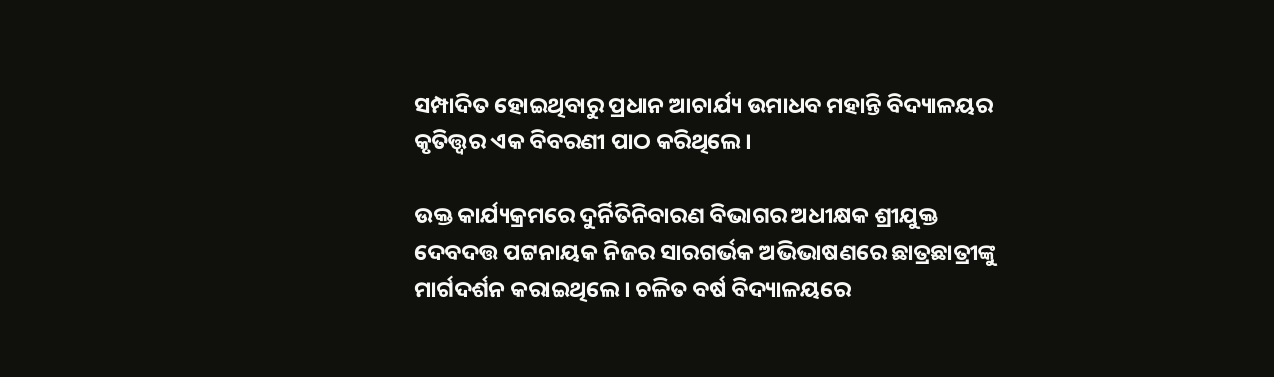ସମ୍ପାଦିତ ହୋଇଥିବାରୁ ପ୍ରଧାନ ଆଚାର୍ଯ୍ୟ ଉମାଧବ ମହାନ୍ତି ବିଦ୍ୟାଳୟର କୃତିତ୍ତ୍ୱର ଏକ ବିବରଣୀ ପାଠ କରିଥିଲେ ।

ଉକ୍ତ କାର୍ଯ୍ୟକ୍ରମରେ ଦୁର୍ନିତିନିବାରଣ ବିଭାଗର ଅଧୀକ୍ଷକ ଶ୍ରୀଯୁକ୍ତ ଦେବଦତ୍ତ ପଟ୍ଟନାୟକ ନିଜର ସାରଗର୍ଭକ ଅଭିଭାଷଣରେ ଛାତ୍ରଛାତ୍ରୀଙ୍କୁ ମାର୍ଗଦର୍ଶନ କରାଇଥିଲେ । ଚଳିତ ବର୍ଷ ବିଦ୍ୟାଳୟରେ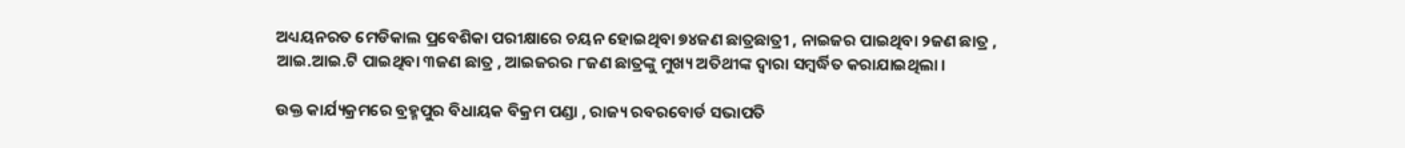ଅଧ୍ୟୟନରତ ମେଡିକାଲ ପ୍ରବେଶିକା ପରୀକ୍ଷାରେ ଚୟନ ହୋଇଥିବା ୭୪ଜଣ ଛାତ୍ରଛାତ୍ରୀ , ନାଇଜର ପାଇଥିବା ୨ଜଣ ଛାତ୍ର , ଆଇ.ଆଇ.ଟି ପାଇଥିବା ୩ଜଣ ଛାତ୍ର , ଆଇଜରର ୮ଜଣ ଛାତ୍ରଙ୍କୁ ମୁଖ୍ୟ ଅତିଥୀଙ୍କ ଦ୍ୱାରା ସମ୍ବର୍ଦ୍ଧିତ କରାଯାଇଥିଲା ।

ଉକ୍ତ କାର୍ଯ୍ୟକ୍ରମରେ ବ୍ରହ୍ମପୁର ବିଧାୟକ ବିକ୍ରମ ପଣ୍ଡା , ରାଜ୍ୟ ରବରବୋର୍ଡ ସଭାପତି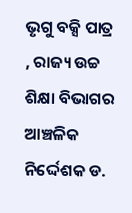ଭୃଗୁ ବକ୍ସି ପାତ୍ର , ରାଜ୍ୟ ଉଚ୍ଚ ଶିକ୍ଷା ବିଭାଗର ଆଞ୍ଚଳିକ ନିର୍ଦ୍ଦେଶକ ଡ.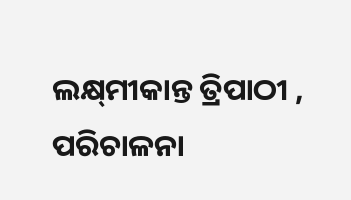ଲକ୍ଷ୍‌ମୀକାନ୍ତ ତ୍ରିପାଠୀ , ପରିଚାଳନା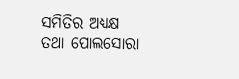ସମିତିର ଅଧ୍ୟକ୍ଷ ତଥା ପୋଲସୋରା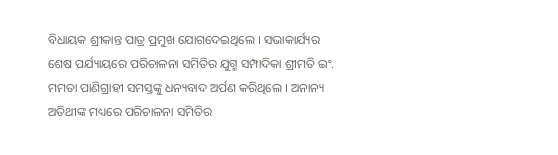ବିଧାୟକ ଶ୍ରୀକାନ୍ତ ପାତ୍ର ପ୍ରମୁଖ ଯୋଗଦେଇଥିଲେ । ସଭାକାର୍ଯ୍ୟର ଶେଷ ପର୍ଯ୍ୟାୟରେ ପରିଚାଳନା ସମିତିର ଯୁଗ୍ମ ସମ୍ପାଦିକା ଶ୍ରୀମତି ଇଂ. ମମତା ପାଣିଗ୍ରାହୀ ସମସ୍ତଙ୍କୁ ଧନ୍ୟବାଦ ଅର୍ପଣ କରିଥିଲେ । ଅନାନ୍ୟ ଅତିଥୀଙ୍କ ମଧ୍ୟରେ ପରିଚାଳନା ସମିତିର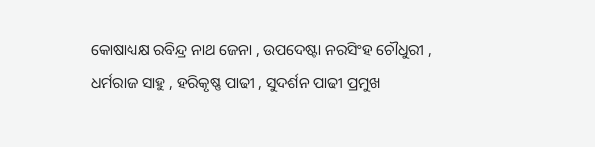କୋଷାଧ୍ୟକ୍ଷ ରବିନ୍ଦ୍ର ନାଥ ଜେନା , ଉପଦେଷ୍ଟା ନରସିଂହ ଚୌଧୁରୀ , ଧର୍ମରାଜ ସାହୁ , ହରିକୃଷ୍ଣ ପାଢୀ , ସୁଦର୍ଶନ ପାଢୀ ପ୍ରମୁଖ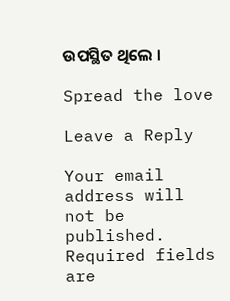ଉପସ୍ଥିତ ଥିଲେ ।

Spread the love

Leave a Reply

Your email address will not be published. Required fields are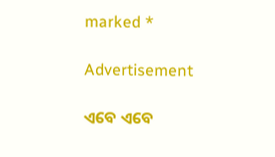marked *

Advertisement

ଏବେ ଏବେ